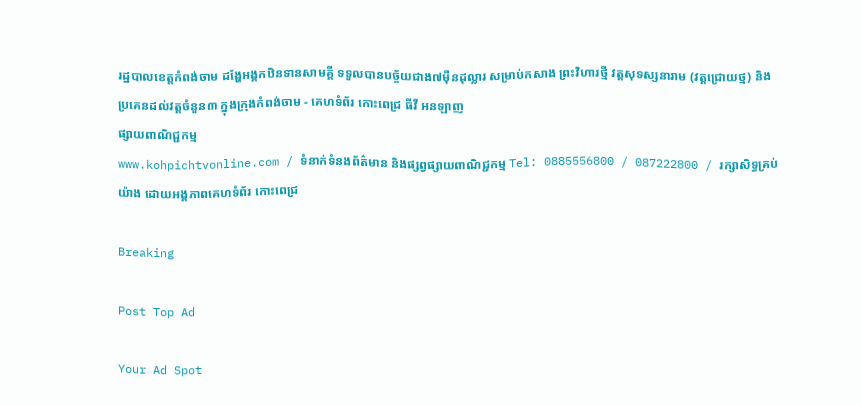រដ្ឋបាលខេត្តកំពង់ចាម ដង្ហែអង្គកឋិនទានសាមគ្គី ទទួលបានបច្ច័យជាង៧ម៉ឺនដុល្លារ សម្រាប់កសាង ព្រះវិហារថ្មី វត្តសុទស្សនារាម (វត្តជ្រោយថ្ម) និងប្រគេនដល់វត្តចំនួន៣ ក្នុងក្រុងកំពង់ចាម - គេហទំព័រ កោះពេជ្រ ធីវី អនឡាញ
ផ្សាយពាណិជ្ជកម្ម
www.kohpichtvonline.com / ទំនាក់ទំនងព័ត៌មាន និងផ្សព្វផ្សាយពាណិជ្ជកម្ម Tel: 0885556800 / 087222800 / រក្សាសិទ្ធគ្រប់យ៉ាង ដោយអង្គភាពគេហទំព័រ កោះពេជ្រ

Breaking

Post Top Ad

Your Ad Spot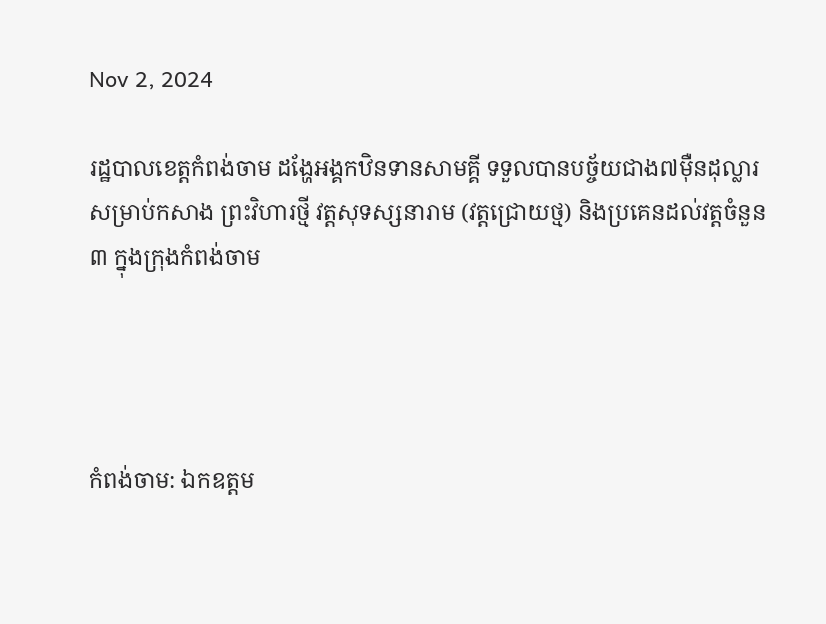Nov 2, 2024

រដ្ឋបាលខេត្តកំពង់ចាម ដង្ហែអង្គកឋិនទានសាមគ្គី ទទួលបានបច្ច័យជាង៧ម៉ឺនដុល្លារ សម្រាប់កសាង ព្រះវិហារថ្មី វត្តសុទស្សនារាម (វត្តជ្រោយថ្ម) និងប្រគេនដល់វត្តចំនួន៣ ក្នុងក្រុងកំពង់ចាម




កំពង់ចាម: ឯកឧត្តម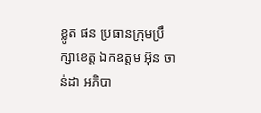ខ្លូត ផន ប្រធានក្រុមប្រឹក្សាខេត្ត ឯកឧត្តម អ៊ុន ចាន់ដា អភិបា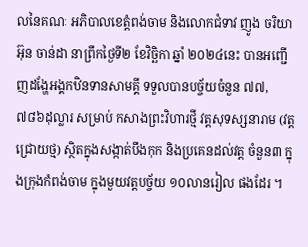លនៃគណៈ អភិបាលខេត្តំពង់ចាម និងលោកជំទាវ ញូង ចរិយា អ៊ុន ចាន់ដា នាព្រឹកថ្ងៃទី២ ខែវិច្ឆិកា ឆ្នាំ ២០២៤នេះ បានអញ្ជើញដង្ហែអង្គកឋិនទានសាមគ្គី ទទួលបានបច្ច័យចំនួន ៧៧,៧៨៦ដុល្លារ សម្រាប់ កសាងព្រះវិហារថ្មី វត្តសុទស្សនារាម (វត្តជ្រោយថ្ម) ស្ថិតក្នុងសង្កាត់បឹងកុក និងប្រគេនដល់វត្ត ចំនួន៣ ក្នុងក្រុងកំពង់ចាម ក្នុងមួយវត្តបច្ច័យ ១០លានរៀល ផងដែរ ។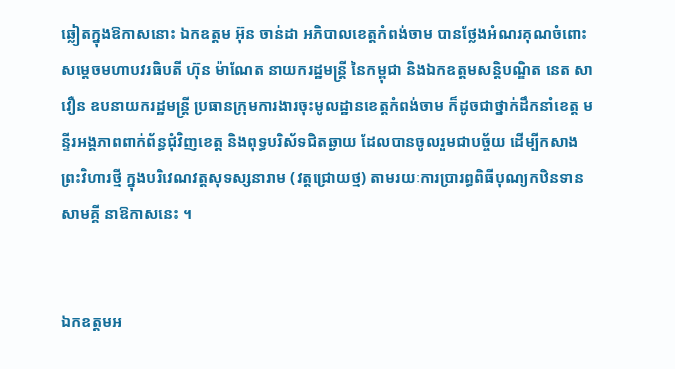ឆ្លៀតក្នុងឱកាសនោះ ឯកឧត្តម អ៊ុន ចាន់ដា អភិបាលខេត្តកំពង់ចាម បានថ្លែងអំណរគុណចំពោះ សម្តេចមហាបវរធិបតី ហ៊ុន ម៉ាណែត នាយករដ្ឋមន្ត្រី នៃកម្ពុជា និងឯកឧត្តមសន្តិបណ្ឌិត នេត សាវឿន ឧបនាយករដ្ឋមន្ត្រី ប្រធានក្រុមការងារចុះមូលដ្ឋានខេត្តកំពង់ចាម ក៏ដូចជាថ្នាក់ដឹកនាំខេត្ត មន្ទីរអង្គភាពពាក់ព័ន្ធជុំវិញខេត្ត និងពុទ្ធបរិស័ទជិតឆ្ងាយ ដែលបានចូលរួមជាបច្ច័យ ដើម្បីកសាង ព្រះវិហារថ្មី ក្នុងបរិវេណវត្តសុទស្សនារាម (វត្តជ្រោយថ្ម) តាមរយៈការប្រារព្ធពិធីបុណ្យកឋិនទាន សាមគ្គី នាឱកាសនេះ ។


ឯកឧត្តមអ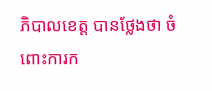ភិបាលខេត្ត បានថ្លែងថា ចំពោះការក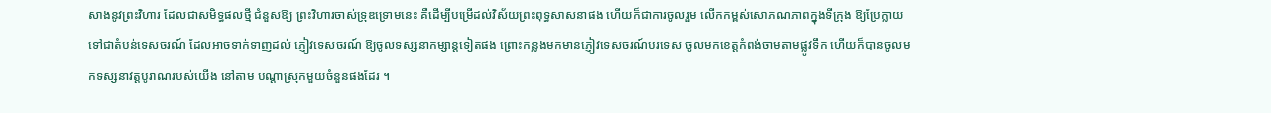សាងនូវព្រះវិហារ ដែលជាសមិទ្ធផលថ្មី ជំនួសឱ្យ ព្រះវិហារចាស់ទ្រុឌទ្រោមនេះ គឺដើម្បីបម្រើដល់វិស័យព្រះពុទ្ធសាសនាផង ហើយក៏ជាការចូលរួម លើកកម្ពស់សោភណភាពក្នុងទីក្រុង ឱ្យប្រែក្លាយទៅជាតំបន់ទេសចរណ៍ ដែលអាចទាក់ទាញដល់ ភ្ញៀវទេសចរណ៍ ឱ្យចូលទស្សនាកម្សាន្តទៀតផង ព្រោះកន្លងមកមានភ្ញៀវទេសចរណ៍បរទេស ចូលមកខេត្តកំពង់ចាមតាមផ្លូវទឹក ហើយក៏បានចូលមកទស្សនាវត្តបូរាណរបស់យើង នៅតាម បណ្តាស្រុកមួយចំនួនផងដែរ ។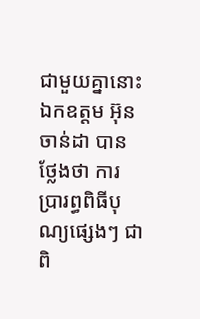ជាមួយគ្នានោះ ឯកឧត្តម អ៊ុន ចាន់ដា បានថ្លែងថា ការប្រារព្ធពិធីបុណ្យផ្សេងៗ ជាពិ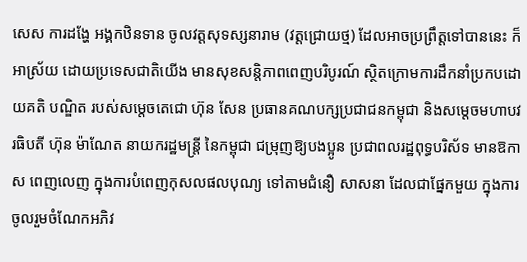សេស ការដង្ហែ អង្គកឋិនទាន ចូលវត្តសុទស្សនារាម (វត្តជ្រោយថ្ម) ដែលអាចប្រព្រឹត្តទៅបាននេះ ក៏អាស្រ័យ ដោយប្រទេសជាតិយើង មានសុខសន្តិភាពពេញបរិបូរណ៍ ស្ថិតក្រោមការដឹកនាំប្រកបដោយគតិ បណ្ឌិត របស់សម្តេចតេជោ ហ៊ុន សែន ប្រធានគណបក្សប្រជាជនកម្ពុជា និងសម្តេចមហាបវរធិបតី ហ៊ុន ម៉ាណែត នាយករដ្ឋមន្ត្រី នៃកម្ពុជា ជម្រុញឱ្យបងប្អូន ប្រជាពលរដ្ឋពុទ្ធបរិស័ទ មានឱកាស ពេញលេញ ក្នុងការបំពេញកុសលផលបុណ្យ ទៅតាមជំនឿ សាសនា ដែលជាផ្នែកមួយ ក្នុងការ ចូលរួមចំណែកអភិវ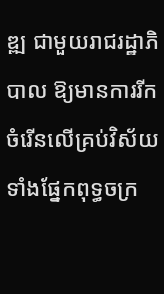ឌ្ឍ ជាមួយរាជរដ្ឋាភិបាល ឱ្យមានការរីកចំរើនលើគ្រប់វិស័យ ទាំងផ្នែកពុទ្ធចក្រ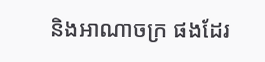និងអាណាចក្រ ផងដែរ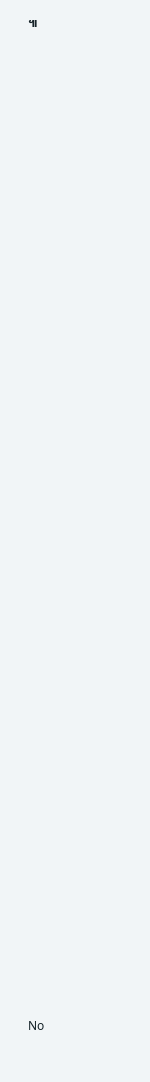៕











































No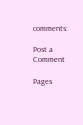comments:

Post a Comment

Pages